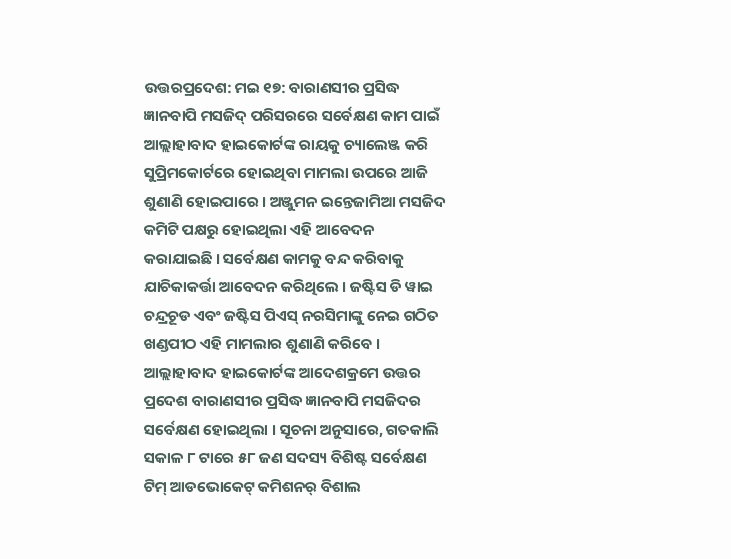ଉତ୍ତରପ୍ରଦେଶ: ମଇ ୧୭: ବାରାଣସୀର ପ୍ରସିଦ୍ଧ ଜ୍ଞାନବାପି ମସଜିଦ୍ ପରିସରରେ ସର୍ବେକ୍ଷଣ କାମ ପାଇଁ ଆଲ୍ଲାହାବାଦ ହାଇକୋର୍ଟଙ୍କ ରାୟକୁ ଚ୍ୟାଲେଞ୍ଜ କରି ସୁପ୍ରିମକୋର୍ଟରେ ହୋଇଥିବା ମାମଲା ଉପରେ ଆଜି ଶୁଣାଣି ହୋଇପାରେ । ଅଞ୍ଜୁମନ ଇନ୍ତେଜାମିଆ ମସଜିଦ କମିଟି ପକ୍ଷରୁ ହୋଇଥିଲା ଏହି ଆବେଦନ କରାଯାଇଛି । ସର୍ବେକ୍ଷଣ କାମକୁ ବନ୍ଦ କରିବାକୁ ଯାଚିକାକର୍ତ୍ତା ଆବେଦନ କରିଥିଲେ । ଜଷ୍ଟିସ ଡି ୱାଇ ଚନ୍ଦ୍ରଚୂଡ ଏବଂ ଜଷ୍ଟିସ ପିଏସ୍ ନରସିମାଙ୍କୁ ନେଇ ଗଠିତ ଖଣ୍ଡପୀଠ ଏହି ମାମଲାର ଶୁଣାଣି କରିବେ । ଆଲ୍ଲାହାବାଦ ହାଇକୋର୍ଟଙ୍କ ଆଦେଶକ୍ରମେ ଉତ୍ତର ପ୍ରଦେଶ ବାରାଣସୀର ପ୍ରସିଦ୍ଧ ଜ୍ଞାନବାପି ମସଜିଦର ସର୍ବେକ୍ଷଣ ହୋଇଥିଲା । ସୂଚନା ଅନୁସାରେ, ଗତକାଲି ସକାଳ ୮ ଟାରେ ୫୮ ଜଣ ସଦସ୍ୟ ବିଶିଷ୍ଟ ସର୍ବେକ୍ଷଣ ଟିମ୍ ଆଡଭୋକେଟ୍ କମିଶନର୍ ବିଶାଲ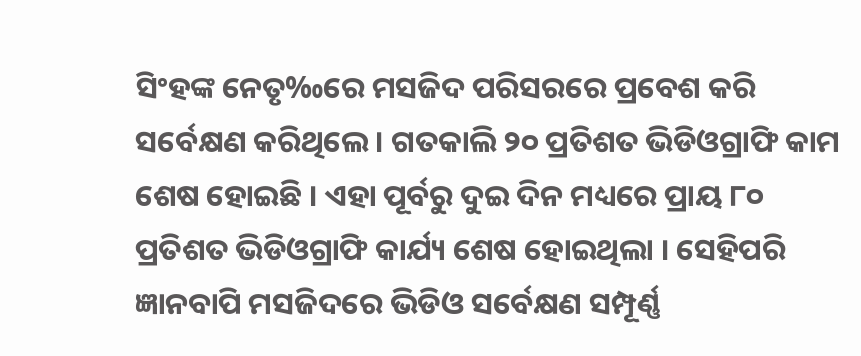ସିଂହଙ୍କ ନେତୃ‰ରେ ମସଜିଦ ପରିସରରେ ପ୍ରବେଶ କରି ସର୍ବେକ୍ଷଣ କରିଥିଲେ । ଗତକାଲି ୨୦ ପ୍ରତିଶତ ଭିଡିଓଗ୍ରାଫି କାମ ଶେଷ ହୋଇଛି । ଏହା ପୂର୍ବରୁ ଦୁଇ ଦିନ ମଧ୍ୟରେ ପ୍ରାୟ ୮୦ ପ୍ରତିଶତ ଭିଡିଓଗ୍ରାଫି କାର୍ଯ୍ୟ ଶେଷ ହୋଇଥିଲା । ସେହିପରି ଜ୍ଞାନବାପି ମସଜିଦରେ ଭିଡିଓ ସର୍ବେକ୍ଷଣ ସମ୍ପୂର୍ଣ୍ଣ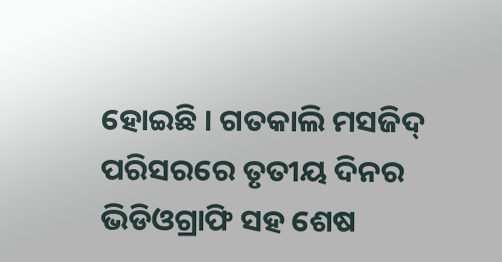ହୋଇଛି । ଗତକାଲି ମସଜିଦ୍ ପରିସରରେ ତୃତୀୟ ଦିନର ଭିଡିଓଗ୍ରାଫି ସହ ଶେଷ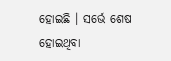ହୋଇଛି । ସର୍ଭେ ଶେଷ ହୋଇଥିବା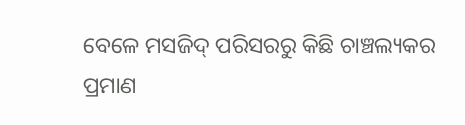ବେଳେ ମସଜିଦ୍ ପରିସରରୁ କିଛି ଚାଞ୍ଚଲ୍ୟକର ପ୍ରମାଣ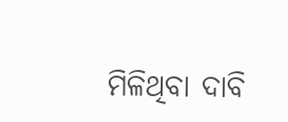ମିଳିଥିବା ଦାବି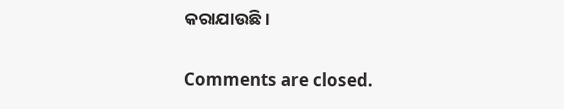କରାଯାଉଛି ।

Comments are closed.